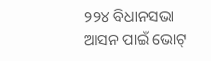୨୨୪ ବିଧାନସଭା ଆସନ ପାଇଁ ଭୋଟ୍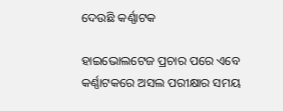ଦେଉଛି କର୍ଣ୍ଣାଟକ

ହାଇଭୋଲଟେଜ ପ୍ରଚାର ପରେ ଏବେ କର୍ଣ୍ଣାଟକରେ ଅସଲ ପରୀକ୍ଷାର ସମୟ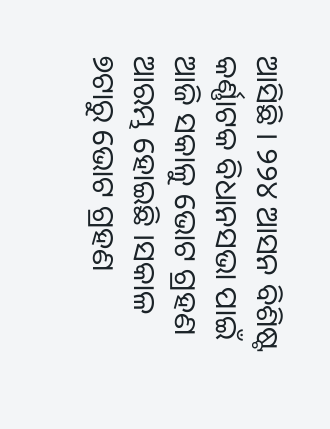ଆସିଛି । ୨୨୪ ଆସନ ବିଶିଷ୍ଟ କର୍ଣ୍ଣାଟକ ବିଧାନସଭା ପାଇଁ ଆଜି ସକାଳୁ ଭୋଟ ଗ୍ରହଣ ଆରମ୍ଭ ହୋଇଛି ।ସକାଳ ୭ଟାରୁ ଭୋଟ ଗ୍ରହଣ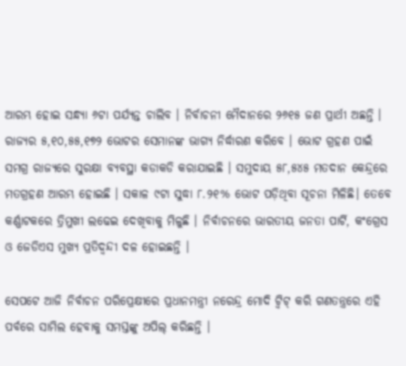ଆରମ୍ଭ ହୋଇ ସନ୍ଧ୍ୟା ୬ଟା ପର୍ଯ୍ୟନ୍ତ ଚାଲିବ । ନିର୍ବାଚନୀ ମୈଦାନରେ ୨୬୧୫ ଜଣ ପ୍ରାର୍ଥୀ ଅଛନ୍ତି । ରାଜ୍ୟର ୫,୧୦,୫୫,୧୭୨ ଭୋଟର ସେମାନଙ୍କ ଭାଗ୍ୟ ନିର୍ଦ୍ଧାରଣ କରିବେ । ଭୋଟ ଗ୍ରହଣ ପାଇଁ ସମଗ୍ର ରାଜ୍ୟରେ ସୁରକ୍ଷା ବ୍ୟବସ୍ଥା କଡାକଡି କରାଯାଇଛି । ସମୁଦାୟ ୫୮,୫୪୫ ମତଦାନ କେନ୍ଦ୍ରରେ ମତଗ୍ରହଣ ଆରମ୍ଭ ହୋଇଛି । ସକାଳ ୯ଟା ସୁଦ୍ଧା ୮.୨୧% ଭୋଟ ପଡ଼ିଥିବା ସୂଚନା ମିଳିଛି। ତେବେ କର୍ଣ୍ଣାଟକରେ ତ୍ରିମୁଖୀ ଲଢେଇ ଦେଖିବାକୁ ମିଳୁଛି । ନିର୍ବାଚନରେ ଭାରତୀୟ ଜନତା ପାର୍ଟି, କଂଗ୍ରେସ ଓ ଜେଡିଏସ ମୁଖ୍ୟ ପ୍ରତିଦ୍ବନ୍ଦୀ ଦଳ ହୋଇଛନ୍ତି ।

ସେପଟେ ଆଜି ନିର୍ବାଚନ ପରିପ୍ରେକ୍ଷୀରେ ପ୍ରଧାନମନ୍ତ୍ରୀ ନରେନ୍ଦ୍ର ମୋଦି ଟ୍ବିଟ୍ କରି ଗଣତନ୍ତ୍ରରେ ଏହି ପର୍ବରେ ସାମିଲ ହେବାକୁ ସମସ୍ତଙ୍କୁ ଅପିଲ୍ କରିଛନ୍ତି ।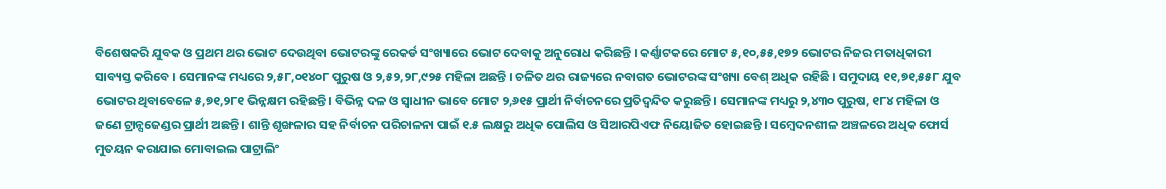ବିଶେଷକରି ଯୁବକ ଓ ପ୍ରଥମ ଥର ଭୋଟ ଦେଉଥିବା ଭୋଟରଙ୍କୁ ରେକର୍ଡ ସଂଖ୍ୟାରେ ଭୋଟ ଦେବାକୁ ଅନୁରୋଧ କରିଛନ୍ତି । କର୍ଣ୍ଣାଟକରେ ମୋଟ ୫,୧୦,୫୫,୧୭୨ ଭୋଟର ନିଜର ମତାଧିକାରୀ ସାବ୍ୟସ୍ତ କରିବେ । ସେମାନଙ୍କ ମଧ୍ୟରେ ୨,୫୮,୦୧୪୦୮ ପୁରୁଷ ଓ ୨,୫୨,୨୮,୯୨୫ ମହିଳା ଅଛନ୍ତି । ଚଳିତ ଥର ରାଜ୍ୟରେ ନବାଗତ ଭୋଟରଙ୍କ ସଂଖ୍ୟା ବେଶ୍ ଅଧିକ ରହିଛି । ସମୁଦାୟ ୧୧,୭୧,୫୫୮ ଯୁବ ଭୋଟର ଥିବାବେଳେ ୫,୭୧,୨୮୧ ଭିନ୍ନକ୍ଷମ ରହିଛନ୍ତି । ବିଭିନ୍ନ ଦଳ ଓ ସ୍ବାଧୀନ ଭାବେ ମୋଟ ୨,୬୧୫ ପ୍ରାର୍ଥୀ ନିର୍ବାଚନରେ ପ୍ରତିଦ୍ବନ୍ଦିତ କରୁଛନ୍ତି । ସେମାନଙ୍କ ମଧ୍ୟରୁ ୨,୪୩୦ ପୁରୁଷ, ୧୮୪ ମହିଳା ଓ ଜଣେ ଟ୍ରାନ୍ସଜେଣ୍ଡର ପ୍ରାର୍ଥୀ ଅଛନ୍ତି । ଶାନ୍ତି ଶୃଙ୍ଖଳାର ସହ ନିର୍ବାଚନ ପରିଚାଳନା ପାଇଁ ୧.୫ ଲକ୍ଷରୁ ଅଧିକ ପୋଲିସ ଓ ସିଆରପିଏଫ ନିୟୋଜିତ ହୋଇଛନ୍ତି । ସମ୍ବେଦନଶୀଳ ଅଞ୍ଚଳରେ ଅଧିକ ଫୋର୍ସ ମୁତୟନ କରାଯାଇ ମୋବାଇଲ ପାଟ୍ରାଲିଂ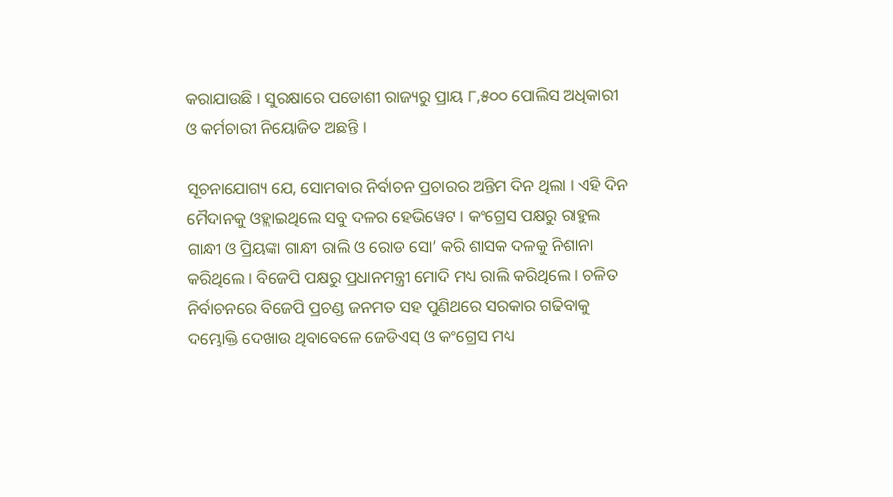କରାଯାଉଛି । ସୁରକ୍ଷାରେ ପଡୋଶୀ ରାଜ୍ୟରୁ ପ୍ରାୟ ୮,୫୦୦ ପୋଲିସ ଅଧିକାରୀ ଓ କର୍ମଚାରୀ ନିୟୋଜିତ ଅଛନ୍ତି ।

ସୂଚନାଯୋଗ୍ୟ ଯେ, ସୋମବାର ନିର୍ବାଚନ ପ୍ରଚାରର ଅନ୍ତିମ ଦିନ ଥିଲା । ଏହି ଦିନ ମୈଦାନକୁ ଓହ୍ଲାଇଥିଲେ ସବୁ ଦଳର ହେଭିୱେଟ । କଂଗ୍ରେସ ପକ୍ଷରୁ ରାହୁଲ ଗାନ୍ଧୀ ଓ ପ୍ରିୟଙ୍କା ଗାନ୍ଧୀ ରାଲି ଓ ରୋଡ ସୋ’ କରି ଶାସକ ଦଳକୁ ନିଶାନା କରିଥିଲେ । ବିଜେପି ପକ୍ଷରୁ ପ୍ରଧାନମନ୍ତ୍ରୀ ମୋଦି ମଧ୍ୟ ରାଲି କରିଥିଲେ । ଚଳିତ ନିର୍ବାଚନରେ ବିଜେପି ପ୍ରଚଣ୍ଡ ଜନମତ ସହ ପୁଣିଥରେ ସରକାର ଗଢିବାକୁ ଦମ୍ଭୋକ୍ତି ଦେଖାଉ ଥିବାବେଳେ ଜେଡିଏସ୍ ଓ କଂଗ୍ରେସ ମଧ୍ୟ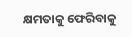କ୍ଷମତାକୁ ଫେରିବାକୁ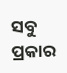ସବୁ ପ୍ରକାର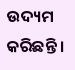ଉଦ୍ୟମ କରିଛନ୍ତି ।